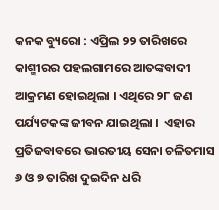କନକ ବ୍ୟୁରୋ : ଏପ୍ରିଲ ୨୨ ତାରିଖରେ କାଶ୍ମୀରର ପହଲଗାମରେ ଆତଙ୍କବାଦୀ ଆକ୍ରମଣ ହୋଇଥିଲା । ଏଥିରେ ୨୮ ଜଣ ପର୍ଯ୍ୟଟକଙ୍କ ଜୀବନ ଯାଇଥିଲା ।  ଏହାର ପ୍ରତିଜବାବରେ ଭାରତୀୟ ସେନା ଚଳିତମାସ ୬ ଓ ୭ ତାରିଖ ଦୁଇଦିନ ଧରି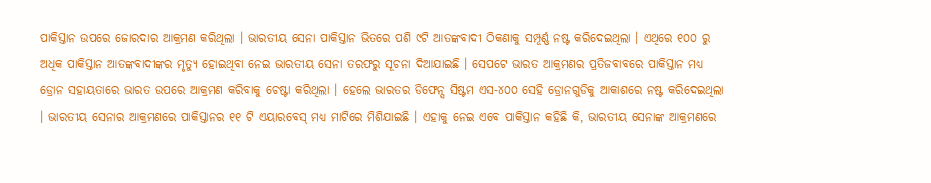ପାକିସ୍ତାନ ଉପରେ ଜୋରଦାର ଆକ୍ରମଣ କରିଥିଲା । ଭାରତୀୟ ସେନା ପାକିସ୍ତାନ ଭିତରେ ପଶି ୯ଟି ଆତଙ୍କବାଦୀ ଠିକଣାକୁ ସମ୍ପୂର୍ଣ୍ଣ ନଷ୍ଟ କରିଦେଇଥିଲା । ଏଥିରେ ୧୦୦ ରୁ ଅଧିକ ପାକିସ୍ତାନ ଆତଙ୍କବାଦୀଙ୍କର ମୃତ୍ୟୁ ହୋଇଥିବା ନେଇ ଭାରତୀୟ ସେନା ତରଫରୁ ସୂଚନା ଦିଆଯାଇଛି । ସେପଟେ ଭାରତ ଆକ୍ରମଣର ପ୍ରତିଜବାବରେ ପାକିସ୍ତାନ ମଧ୍ୟ ଡ୍ରୋନ ସହାୟତାରେ ଭାରତ ଉପରେ ଆକ୍ରମଣ କରିବାକୁ ଚେଷ୍ଟା କରିଥିଲା । ହେଲେ ଭାରତର ଡିଫେନ୍ସ ସିଷ୍ଟମ ଏସ-୪୦୦ ସେହି ଡ୍ରୋନଗୁଡିକୁ ଆକାଶରେ ନଷ୍ଟ କରିଦେଇଥିଲା । ଭାରତୀୟ ସେନାର ଆକ୍ରମଣରେ ପାକିସ୍ତାନର ୧୧ ଟି ଏୟାରବେସ୍ ମଧ୍ୟ ମାଟିରେ ମିଶିଯାଇଛି । ଏହାକୁ ନେଇ ଏବେ ପାକିସ୍ତାନ କହିଛି କି, ଭାରତୀୟ ସେନାଙ୍କ ଆକ୍ରମଣରେ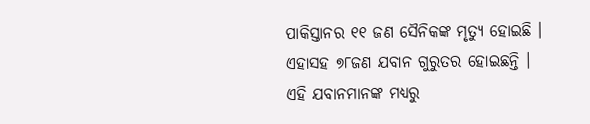ପାକିସ୍ତାନର ୧୧ ଜଣ ସୈନିକଙ୍କ ମୃତ୍ୟୁ ହୋଇଛି । ଏହାସହ ୭୮ଜଣ ଯବାନ ଗୁରୁତର ହୋଇଛନ୍ତି । ଏହି ଯବାନମାନଙ୍କ ମଧ୍ୟରୁ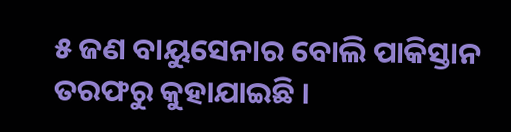୫ ଜଣ ବାୟୁସେନାର ବୋଲି ପାକିସ୍ତାନ ତରଫରୁ କୁହାଯାଇଛି ।